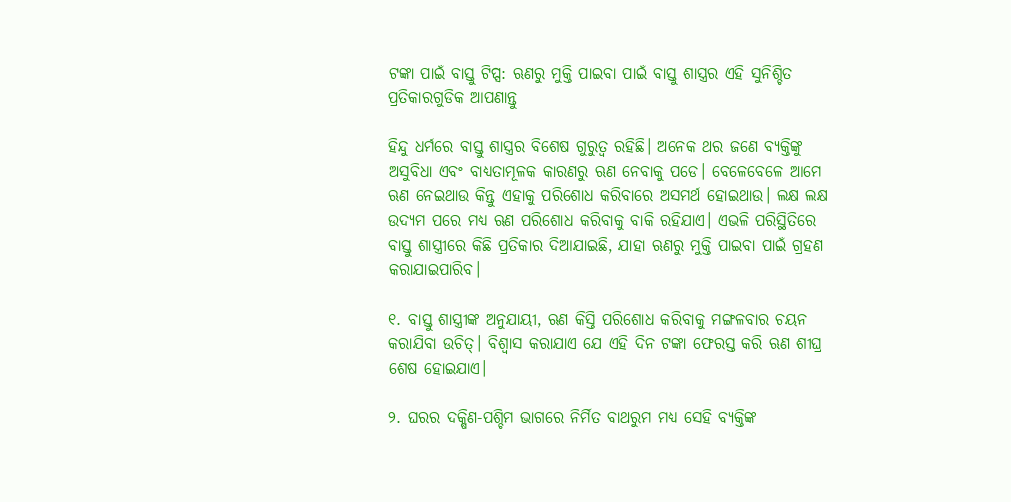ଟଙ୍କା ପାଇଁ ବାସ୍ତୁ ଟିପ୍ସ: ଋଣରୁ ମୁକ୍ତି ପାଇବା ପାଇଁ ବାସ୍ତୁ ଶାସ୍ତ୍ରର ଏହି ସୁନିଶ୍ଚିତ ପ୍ରତିକାରଗୁଡିକ ଆପଣାନ୍ତୁ

ହିନ୍ଦୁ ଧର୍ମରେ ବାସ୍ତୁ ଶାସ୍ତ୍ରର ବିଶେଷ ଗୁରୁତ୍ୱ ରହିଛି। ଅନେକ ଥର ଜଣେ ବ୍ୟକ୍ତିଙ୍କୁ ଅସୁବିଧା ଏବଂ ବାଧ୍ୟତାମୂଳକ କାରଣରୁ ଋଣ ନେବାକୁ ପଡେ। ବେଳେବେଳେ ଆମେ ଋଣ ନେଇଥାଉ କିନ୍ତୁ ଏହାକୁ ପରିଶୋଧ କରିବାରେ ଅସମର୍ଥ ହୋଇଥାଉ। ଲକ୍ଷ ଲକ୍ଷ ଉଦ୍ୟମ ପରେ ମଧ୍ୟ ଋଣ ପରିଶୋଧ କରିବାକୁ ବାକି ରହିଯାଏ। ଏଭଳି ପରିସ୍ଥିତିରେ ବାସ୍ତୁ ଶାସ୍ତ୍ରୀରେ କିଛି ପ୍ରତିକାର ଦିଆଯାଇଛି, ଯାହା ଋଣରୁ ମୁକ୍ତି ପାଇବା ପାଇଁ ଗ୍ରହଣ କରାଯାଇପାରିବ।

୧. ବାସ୍ତୁ ଶାସ୍ତ୍ରୀଙ୍କ ଅନୁଯାୟୀ, ଋଣ କିସ୍ତି ପରିଶୋଧ କରିବାକୁ ମଙ୍ଗଳବାର ଚୟନ କରାଯିବା ଉଚିତ୍। ବିଶ୍ୱାସ କରାଯାଏ ଯେ ଏହି ଦିନ ଟଙ୍କା ଫେରସ୍ତ କରି ଋଣ ଶୀଘ୍ର ଶେଷ ହୋଇଯାଏ।

୨. ଘରର ଦକ୍ଷିଣ-ପଶ୍ଚିମ ଭାଗରେ ନିର୍ମିତ ବାଥରୁମ ମଧ୍ୟ ସେହି ବ୍ୟକ୍ତିଙ୍କ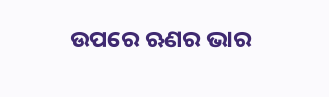ଉପରେ ଋଣର ଭାର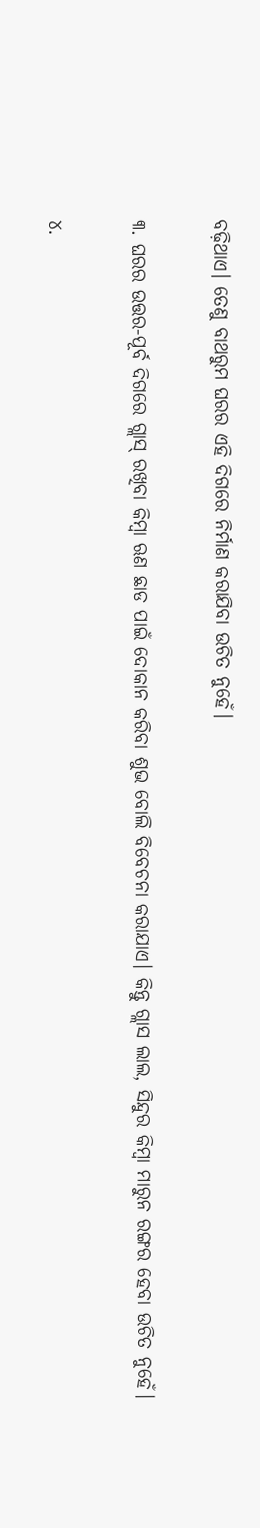ବଢ଼ିଥାଏ। ତେଣୁ ବାଥରୁମ ଘରର ଏହି ଦିଗରେ ନିର୍ମାଣ କରାଯିବା ଉଚିତ ନୁହେଁ।

୩. ଘରର ଉତ୍ତର-ପୂର୍ବ ଦିଗରେ ଗ୍ଲାସ୍ ରଖିବା କିମ୍ବା ଋଣ ଛାଡ ପାଇଁ ଦୋକାନ କରିବା ଶୁଭ ବୋଲି ବିବେଚନା କରାଯାଏ। କିନ୍ତୁ ଗ୍ଲାସ ଲାଲ, ସିନ୍ଦୁର କିମ୍ବା ମାରୁନ ରଙ୍ଗର ହେବା ଉଚିତ ନୁହେଁ।

୪.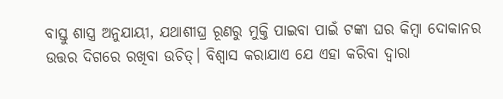ବାସ୍ତୁ ଶାସ୍ତ୍ର ଅନୁଯାୟୀ, ଯଥାଶୀଘ୍ର ରୂଣରୁ ମୁକ୍ତି ପାଇବା ପାଇଁ ଟଙ୍କା ଘର କିମ୍ବା ଦୋକାନର ଉତ୍ତର ଦିଗରେ ରଖିବା ଉଚିତ୍। ବିଶ୍ୱାସ କରାଯାଏ ଯେ ଏହା କରିବା ଦ୍ୱାରା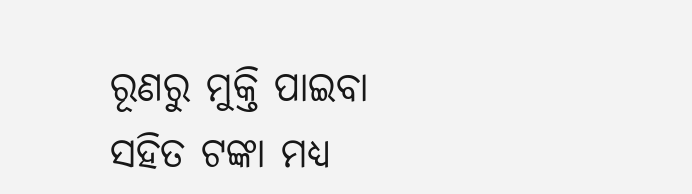ରୂଣରୁ ମୁକ୍ତି ପାଇବା ସହିତ ଟଙ୍କା ମଧ୍ୟ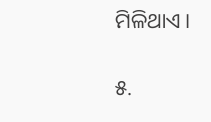ମିଳିଥାଏ।

୫.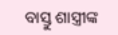ବାସ୍ତୁ ଶାସ୍ତ୍ରୀଙ୍କ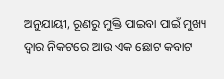ଅନୁଯାୟୀ, ରୂଣରୁ ମୁକ୍ତି ପାଇବା ପାଇଁ ମୁଖ୍ୟ ଦ୍ୱାର ନିକଟରେ ଆଉ ଏକ ଛୋଟ କବାଟ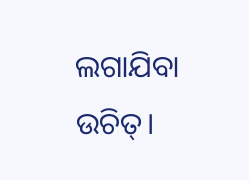ଲଗାଯିବା ଉଚିତ୍।